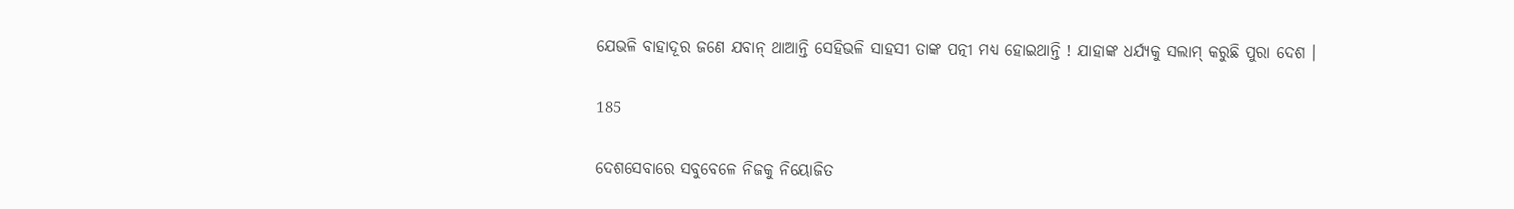ଯେଭଳି ବାହାଦୂର ଜଣେ ଯବାନ୍ ଥାଆନ୍ତି ସେହିଭଳି ସାହସୀ ତାଙ୍କ ପତ୍ନୀ ମଧ୍ୟ ହୋଇଥାନ୍ତି ! ଯାହାଙ୍କ ଧର୍ଯ୍ୟକୁ ସଲାମ୍ କରୁଛି ପୁରା ଦେଶ ।

185

ଦେଶସେବାରେ ସବୁବେଳେ ନିଜକୁ ନିୟୋଜିତ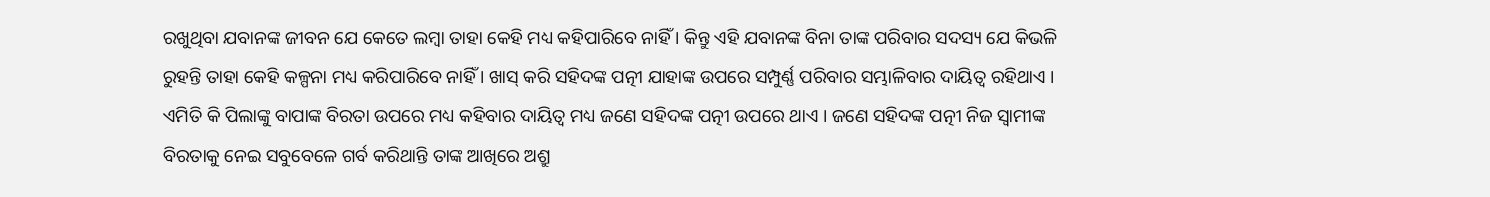ରଖୁଥିବା ଯବାନଙ୍କ ଜୀବନ ଯେ କେତେ ଲମ୍ବା ତାହା କେହି ମଧ୍ୟ କହିପାରିବେ ନାହିଁ । କିନ୍ତୁ ଏହି ଯବାନଙ୍କ ବିନା ତାଙ୍କ ପରିବାର ସଦସ୍ୟ ଯେ କିଭଳି ରୁହନ୍ତି ତାହା କେହି କଳ୍ପନା ମଧ୍ୟ କରିପାରିବେ ନାହିଁ । ଖାସ୍ କରି ସହିଦଙ୍କ ପତ୍ନୀ ଯାହାଙ୍କ ଉପରେ ସମ୍ପୁର୍ଣ୍ଣ ପରିବାର ସମ୍ଭାଳିବାର ଦାୟିତ୍ୱ ରହିଥାଏ । ଏମିତି କି ପିଲାଙ୍କୁ ବାପାଙ୍କ ବିରତା ଉପରେ ମଧ୍ୟ କହିବାର ଦାୟିତ୍ୱ ମଧ୍ୟ ଜଣେ ସହିଦଙ୍କ ପତ୍ନୀ ଉପରେ ଥାଏ । ଜଣେ ସହିଦଙ୍କ ପତ୍ନୀ ନିଜ ସ୍ୱାମୀଙ୍କ ବିରତାକୁ ନେଇ ସବୁବେଳେ ଗର୍ବ କରିଥାନ୍ତି ତାଙ୍କ ଆଖିରେ ଅଶ୍ରୁ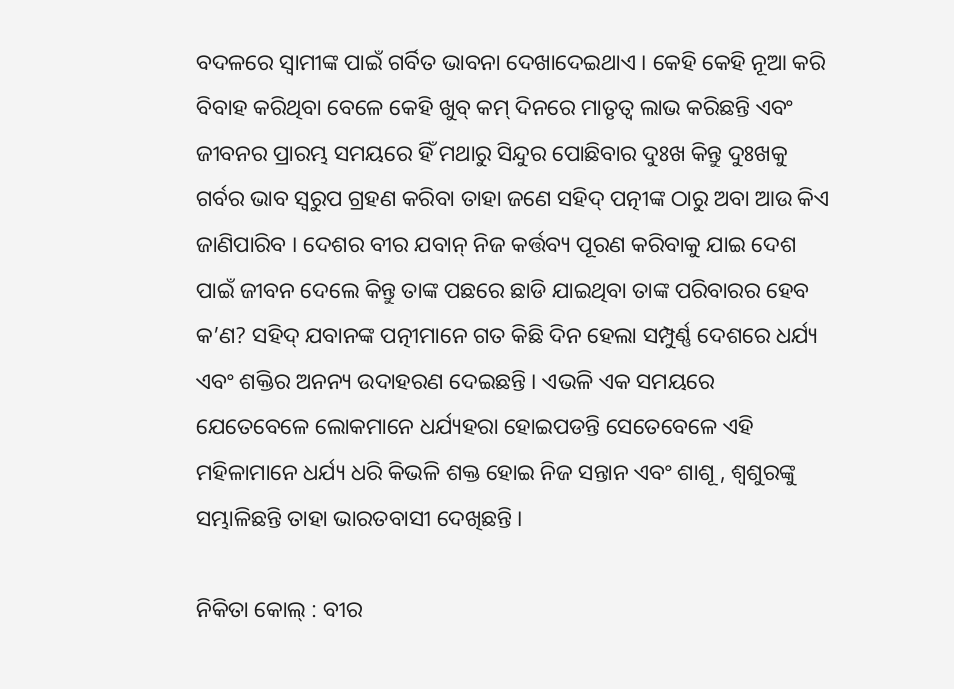ବଦଳରେ ସ୍ୱାମୀଙ୍କ ପାଇଁ ଗର୍ବିତ ଭାବନା ଦେଖାଦେଇଥାଏ । କେହି କେହି ନୂଆ କରି ବିବାହ କରିଥିବା ବେଳେ କେହି ଖୁବ୍ କମ୍ ଦିନରେ ମାତୃତ୍ୱ ଲାଭ କରିଛନ୍ତି ଏବଂ ଜୀବନର ପ୍ରାରମ୍ଭ ସମୟରେ ହିଁ ମଥାରୁ ସିନ୍ଦୁର ପୋଛିବାର ଦୁଃଖ କିନ୍ତୁ ଦୁଃଖକୁ ଗର୍ବର ଭାବ ସ୍ୱରୁପ ଗ୍ରହଣ କରିବା ତାହା ଜଣେ ସହିଦ୍ ପତ୍ନୀଙ୍କ ଠାରୁ ଅବା ଆଉ କିଏ ଜାଣିପାରିବ । ଦେଶର ବୀର ଯବାନ୍ ନିଜ କର୍ତ୍ତବ୍ୟ ପୂରଣ କରିବାକୁ ଯାଇ ଦେଶ ପାଇଁ ଜୀବନ ଦେଲେ କିନ୍ତୁ ତାଙ୍କ ପଛରେ ଛାଡି ଯାଇଥିବା ତାଙ୍କ ପରିବାରର ହେବ କ’ଣ? ସହିଦ୍ ଯବାନଙ୍କ ପତ୍ନୀମାନେ ଗତ କିଛି ଦିନ ହେଲା ସମ୍ପୁର୍ଣ୍ଣ ଦେଶରେ ଧର୍ଯ୍ୟ ଏବଂ ଶକ୍ତିର ଅନନ୍ୟ ଉଦାହରଣ ଦେଇଛନ୍ତି । ଏଭଳି ଏକ ସମୟରେ ଯେତେବେଳେ ଲୋକମାନେ ଧର୍ଯ୍ୟହରା ହୋଇପଡନ୍ତି ସେତେବେଳେ ଏହି ମହିଳାମାନେ ଧର୍ଯ୍ୟ ଧରି କିଭଳି ଶକ୍ତ ହୋଇ ନିଜ ସନ୍ତାନ ଏବଂ ଶାଶୂ , ଶ୍ୱଶୁରଙ୍କୁ ସମ୍ଭାଳିଛନ୍ତି ତାହା ଭାରତବାସୀ ଦେଖିଛନ୍ତି ।

ନିକିତା କୋଲ୍ : ବୀର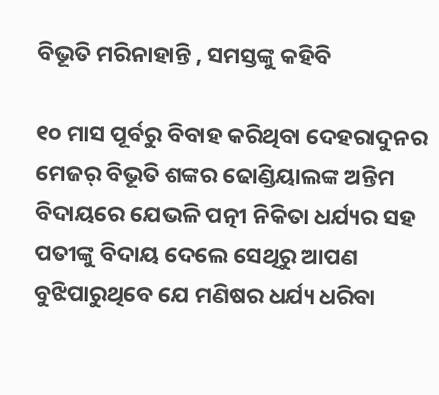ବିଭୂତି ମରିନାହାନ୍ତି , ସମସ୍ତଙ୍କୁ କହିବି

୧୦ ମାସ ପୂର୍ବରୁ ବିବାହ କରିଥିବା ଦେହରାଦୁନର ମେଜର୍ ବିଭୂତି ଶଙ୍କର ଢୋଣ୍ଡିୟାଲଙ୍କ ଅନ୍ତିମ ବିଦାୟରେ ଯେଭଳି ପତ୍ନୀ ନିକିତା ଧର୍ଯ୍ୟର ସହ ପତୀଙ୍କୁ ବିଦାୟ ଦେଲେ ସେଥିରୁ ଆପଣ ବୁଝିପାରୁଥିବେ ଯେ ମଣିଷର ଧର୍ଯ୍ୟ ଧରିବା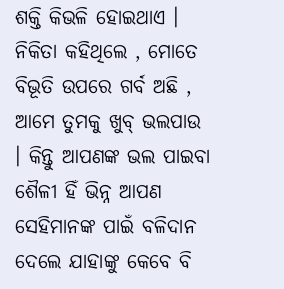ଶକ୍ତି କିଭଳି ହୋଇଥାଏ । ନିକିତା କହିଥିଲେ , ମୋତେ ବିଭୂତି ଉପରେ ଗର୍ବ ଅଛି , ଆମେ ତୁମକୁ ଖୁବ୍ ଭଲପାଉ । କିନ୍ତୁ ଆପଣଙ୍କ ଭଲ ପାଇବା ଶୈଳୀ ହିଁ ଭିନ୍ନ ଆପଣ ସେହିମାନଙ୍କ ପାଇଁ ବଳିଦାନ ଦେଲେ ଯାହାଙ୍କୁ କେବେ ବି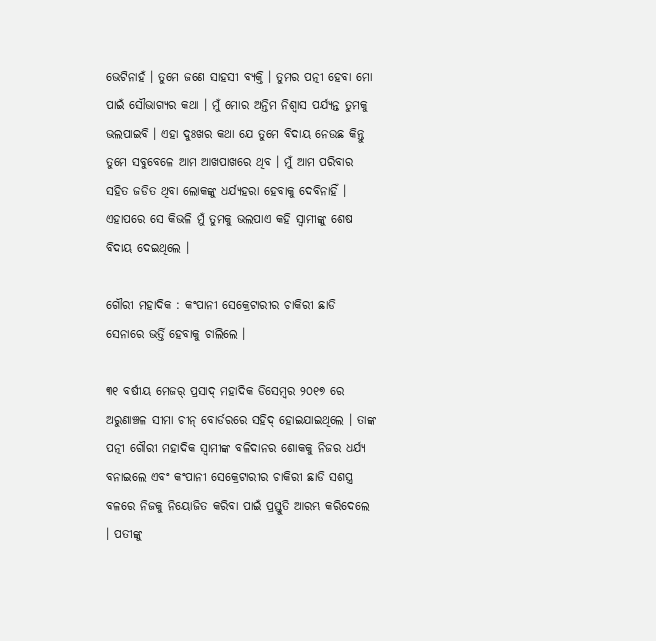ଭେଟିନାହଁ । ତୁମେ ଜଣେ ସାହସୀ ବ୍ୟକ୍ତି । ତୁମର ପତ୍ନୀ ହେବା ମୋ ପାଇଁ ସୌଭାଗ୍ୟର କଥା । ମୁଁ ମୋର ଅନ୍ତିମ ନିଶ୍ୱାସ ପର୍ଯ୍ୟନ୍ତ ତୁମକୁ ଭଲପାଇବି । ଏହା ଦୁଃଖର କଥା ଯେ ତୁମେ ବିଦାୟ ନେଉଛ କିନ୍ତୁ ତୁମେ ସବୁବେଳେ ଆମ ଆଖପାଖରେ ଥିବ । ମୁଁ ଆମ ପରିବାର ସହିତ ଜଡିତ ଥିବା ଲୋକଙ୍କୁ ଧର୍ଯ୍ୟହରା ହେବାକୁ ଦେବିନାହିଁ । ଏହାପରେ ସେ କିଭଳି ମୁଁ ତୁମକୁ ଭଲପାଏ କହି ସ୍ୱାମୀଙ୍କୁ ଶେଷ ବିଦାୟ ଦେଇଥିଲେ ।

ଗୌରୀ ମହାଦିକ : କଂପାନୀ ସେକ୍ରେଟାରୀର ଚାକିରୀ ଛାଡି ସେନାରେ ଭର୍ତ୍ତି ହେବାକୁ ଚାଲିଲେ ।

୩୧ ବର୍ଷୀୟ ମେଜର୍ ପ୍ରସାଦ୍ ମହାଦିକ ଡିସେମ୍ବର ୨୦୧୭ ରେ ଅରୁଣାଞ୍ଚଳ ସୀମା ଚୀନ୍ ବୋର୍ଡରରେ ସହିଦ୍ ହୋଇଯାଇଥିଲେ । ତାଙ୍କ ପତ୍ନୀ ଗୌରୀ ମହାଦିକ ସ୍ୱାମୀଙ୍କ ବଳିଦାନର ଶୋକକୁ ନିଜର ଧର୍ଯ୍ୟ ବନାଇଲେ ଏବଂ କଂପାନୀ ସେକ୍ରେଟାରୀର ଚାକିରୀ ଛାଡି ସଶସ୍ତ୍ର ବଳରେ ନିଜକୁ ନିୟୋଜିତ କରିବା ପାଇଁ ପ୍ରସ୍ତୁତି ଆରମ୍ଭ କରିଦେଲେ । ପତୀଙ୍କୁ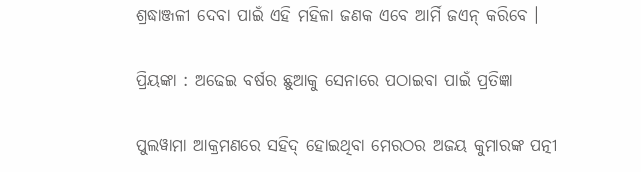ଶ୍ରଦ୍ଧାଞ୍ଜଳୀ ଦେବା ପାଇଁ ଏହି ମହିଳା ଜଣକ ଏବେ ଆର୍ମି ଜଏନ୍ କରିବେ ।

ପ୍ରିୟଙ୍କା : ଅଢେଇ ବର୍ଷର ଛୁଆକୁ ସେନାରେ ପଠାଇବା ପାଇଁ ପ୍ରତିଜ୍ଞା

ପୁଲୱାମା ଆକ୍ରମଣରେ ସହିଦ୍ ହୋଇଥିବା ମେରଠର ଅଜୟ କୁମାରଙ୍କ ପତ୍ନୀ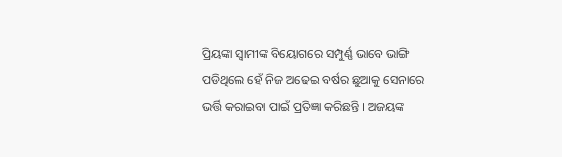ପ୍ରିୟଙ୍କା ସ୍ୱାମୀଙ୍କ ବିୟୋଗରେ ସମ୍ପୁର୍ଣ୍ଣ ଭାବେ ଭାଙ୍ଗି ପଡିଥିଲେ ହେଁ ନିଜ ଅଢେଇ ବର୍ଷର ଛୁଆକୁ ସେନାରେ ଭର୍ତ୍ତି କରାଇବା ପାଇଁ ପ୍ରତିଜ୍ଞା କରିଛନ୍ତି । ଅଜୟଙ୍କ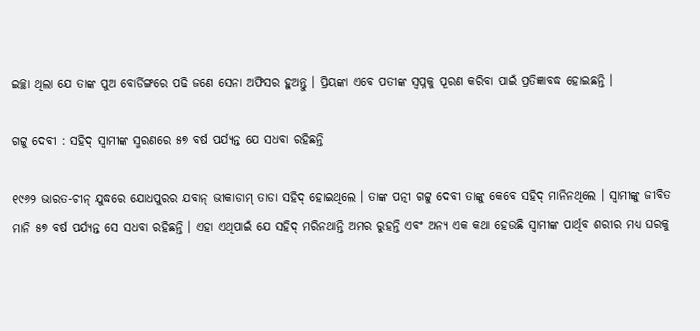ଇଚ୍ଛା ଥିଲା ଯେ ତାଙ୍କ ପୁଅ ବୋର୍ଡିଙ୍ଗରେ ପଢି ଜଣେ ସେନା ଅଫିସର ହୁଅନ୍ତୁ । ପ୍ରିୟଙ୍କା ଏବେ ପତୀଙ୍କ ସ୍ୱପ୍ନକୁ ପୂରଣ କରିବା ପାଇଁ ପ୍ରତିଜ୍ଞାବଦ୍ଧ ହୋଇଛନ୍ତି ।

ଗଟ୍ଟୁ ଦେବୀ : ସହିଦ୍ ସ୍ୱାମୀଙ୍କ ସ୍ମରଣରେ ୫୭ ବର୍ଷ ପର୍ଯ୍ୟନ୍ତ ଯେ ସଧବା ରହିଛନ୍ତି

୧୯୬୨ ଭାରତ-ଚୀନ୍ ଯୁଦ୍ଧରେ ଯୋଧପୁରର ଯବାନ୍ ଭୀକାଡାମ୍ ତାଡା ସହିଦ୍ ହୋଇଥିଲେ । ତାଙ୍କ ପତ୍ନୀ ଗଟ୍ଟୁ ଦେବୀ ତାଙ୍କୁ କେବେ ସହିଦ୍ ମାନିନଥିଲେ । ସ୍ୱାମୀଙ୍କୁ ଜୀବିତ ମାନି ୫୭ ବର୍ଷ ପର୍ଯ୍ୟନ୍ତ ସେ ସଧବା ରହିଛନ୍ତି । ଏହା ଏଥିପାଇଁ ଯେ ସହିଦ୍ ମରିନଥାନ୍ତି ଅମର ରୁହନ୍ତି ଏବଂ ଅନ୍ୟ ଏକ କଥା ହେଉଛି ସ୍ୱାମୀଙ୍କ ପାର୍ଥିବ ଶରୀର ମଧ୍ୟ ଘରକୁ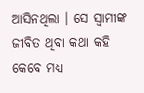ଆସିନଥିଲା । ସେ ସ୍ୱାମୀଙ୍କ ଜୀବିତ ଥିବା କଥା କହି କେବେ ମଧ୍ୟ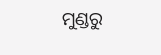ମୁଣ୍ଡରୁ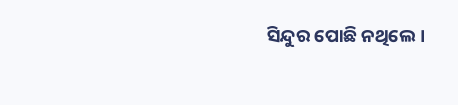ସିନ୍ଦୁର ପୋଛି ନଥିଲେ ।